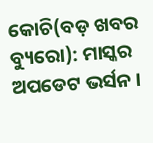କୋଚି(ବଡ଼ ଖବର ବ୍ୟୁରୋ): ମାସ୍କର ଅପଡେଟ ଭର୍ସନ ।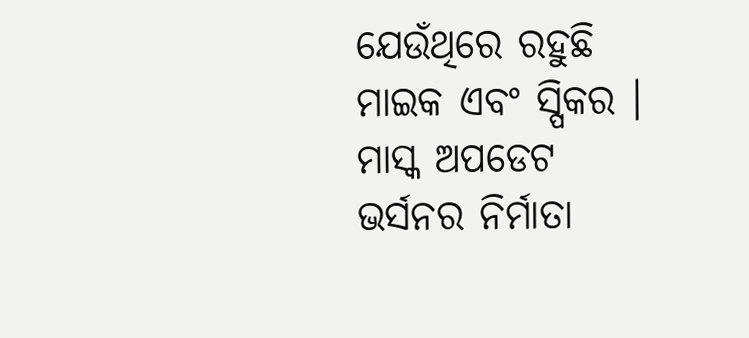ଯେଉଁଥିରେ ରହୁଛି ମାଇକ ଏବଂ ସ୍ପିକର । ମାସ୍କ ଅପଡେଟ ଭର୍ସନର ନିର୍ମାତା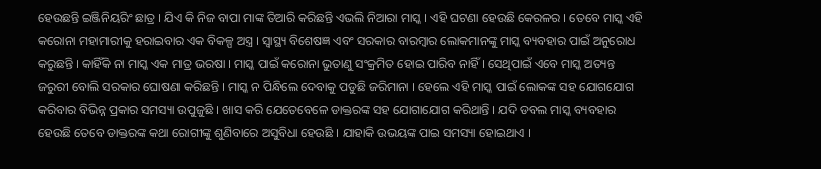ହେଉଛନ୍ତି ଇଞ୍ଜିନିୟରିଂ ଛାତ୍ର । ଯିଏ କି ନିଜ ବାପା ମାଙ୍କ ତିଆରି କରିଛନ୍ତି ଏଭଲି ନିଆରା ମାସ୍କ । ଏହି ଘଟଣା ହେଉଛି କେରଳର । ତେବେ ମାସ୍କ ଏହି କରୋନା ମହାମାରୀକୁ ହରାଇବାର ଏକ ବିକଳ୍ପ ଅସ୍ତ୍ର । ସ୍ବାସ୍ଥ୍ୟ ବିଶେଷଜ୍ଞ ଏବଂ ସରକାର ବାରମ୍ବାର ଲୋକମାନଙ୍କୁ ମାସ୍କ ବ୍ୟବହାର ପାଇଁ ଅନୁରୋଧ କରୁଛନ୍ତି । କାହିଁକି ନା ମାସ୍କ ଏକ ମାତ୍ର ଭରଷା । ମାସ୍କ ପାଇଁ କରୋନା ଭୁତାଣୁ ସଂକ୍ରମିତ ହୋଇ ପାରିବ ନାହିଁ । ସେଥିପାଇଁ ଏବେ ମାସ୍କ ଅତ୍ୟନ୍ତ ଜରୁରୀ ବୋଲି ସରକାର ଘୋଷଣା କରିଛନ୍ତି । ମାସ୍କ ନ ପିନ୍ଧିଲେ ଦେବାକୁ ପଡୁଛି ଜରିମାନା । ହେଲେ ଏହି ମାସ୍କ ପାଇଁ ଲୋକଙ୍କ ସହ ଯୋଗଯୋଗ କରିବାର ବିଭିନ୍ନ ପ୍ରକାର ସମସ୍ୟା ଉପୁଜୁଛି । ଖାସ କରି ଯେତେବେଳେ ଡାକ୍ତରଙ୍କ ସହ ଯୋଗାଯୋଗ କରିଥାନ୍ତି । ଯଦି ଡବଲ ମାସ୍କ ବ୍ୟବହାର ହେଉଛି ତେବେ ଡାକ୍ତରଙ୍କ କଥା ରୋଗୀଙ୍କୁ ଶୁଣିବାରେ ଅସୁବିଧା ହେଉଛି । ଯାହାକି ଉଭୟଙ୍କ ପାଇ ସମସ୍ୟା ହୋଇଥାଏ ।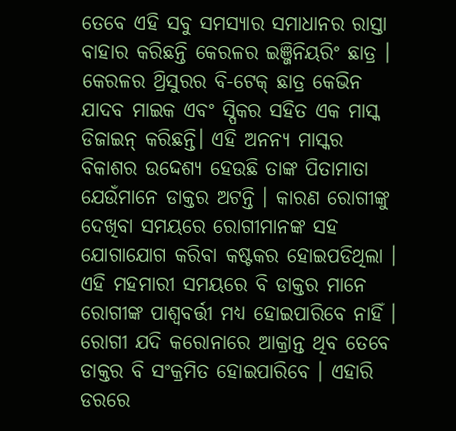ତେବେ ଏହି ସବୁ ସମସ୍ୟାର ସମାଧାନର ରାସ୍ତା ବାହାର କରିଛନ୍ତି କେରଳର ଇଞ୍ଜିନିୟରିଂ ଛାତ୍ର । କେରଳର ଥ୍ରିସୁରର ବି-ଟେକ୍ ଛାତ୍ର କେଭିନ ଯାଦବ ମାଇକ ଏବଂ ସ୍ପିକର ସହିତ ଏକ ମାସ୍କ ଡିଜାଇନ୍ କରିଛନ୍ତି। ଏହି ଅନନ୍ୟ ମାସ୍କର ବିକାଶର ଉଦ୍ଦେଶ୍ୟ ହେଉଛି ତାଙ୍କ ପିତାମାତା ଯେଉଁମାନେ ଡାକ୍ତର ଅଟନ୍ତି । କାରଣ ରୋଗୀଙ୍କୁ ଦେଖିବା ସମୟରେ ରୋଗୀମାନଙ୍କ ସହ ଯୋଗାଯୋଗ କରିବା କଷ୍ଟକର ହୋଇପଡିଥିଲା । ଏହି ମହମାରୀ ସମୟରେ ବି ଡାକ୍ତର ମାନେ ରୋଗୀଙ୍କ ପାଶ୍ୱବର୍ତ୍ତୀ ମଧ୍ୟ ହୋଇପାରିବେ ନାହିଁ । ରୋଗୀ ଯଦି କରୋନାରେ ଆକ୍ରାନ୍ତ ଥିବ ତେବେ ଡାକ୍ତର ବି ସଂକ୍ରମିତ ହୋଇପାରିବେ । ଏହାରି ଡରରେ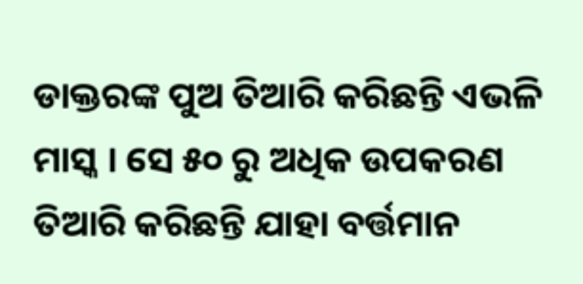ଡାକ୍ତରଙ୍କ ପୁଅ ତିଆରି କରିଛନ୍ତି ଏଭଳି ମାସ୍କ । ସେ ୫୦ ରୁ ଅଧିକ ଉପକରଣ ତିଆରି କରିଛନ୍ତି ଯାହା ବର୍ତ୍ତମାନ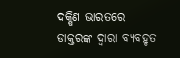ଦକ୍ଷିଣ ଭାରତରେ ଡାକ୍ତରଙ୍କ ଦ୍ୱାରା ବ୍ୟବହୃତ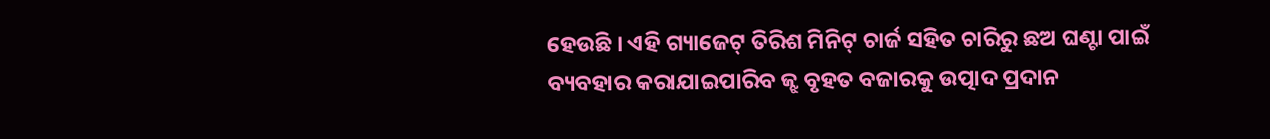ହେଉଛି । ଏହି ଗ୍ୟାଜେଟ୍ ତିରିଶ ମିନିଟ୍ ଚାର୍ଜ ସହିତ ଚାରିରୁ ଛଅ ଘଣ୍ଟା ପାଇଁ ବ୍ୟବହାର କରାଯାଇପାରିବ ଜ୍ଝ ବୃହତ ବଜାରକୁ ଉତ୍ପାଦ ପ୍ରଦାନ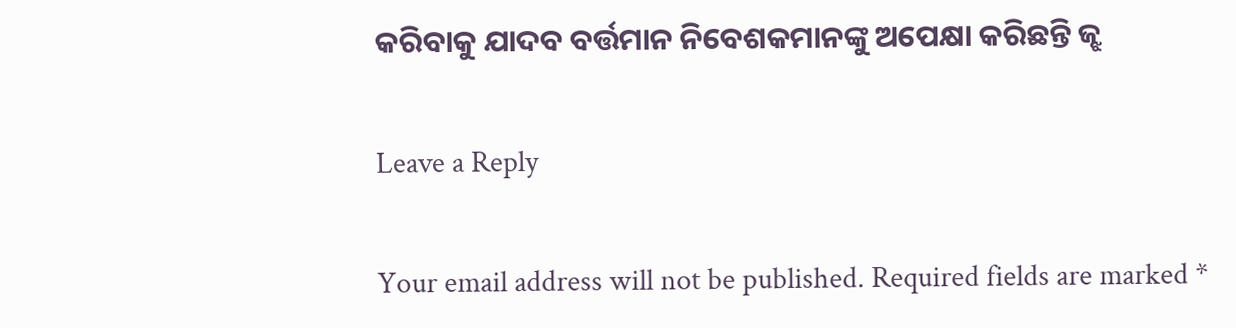କରିବାକୁ ଯାଦବ ବର୍ତ୍ତମାନ ନିବେଶକମାନଙ୍କୁ ଅପେକ୍ଷା କରିଛନ୍ତି ଜ୍ଝ

Leave a Reply

Your email address will not be published. Required fields are marked *